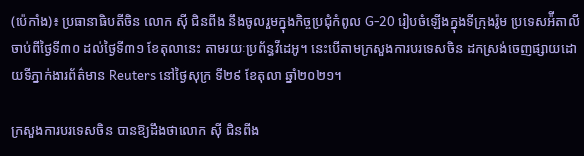(ប៉េកាំង)៖ ប្រធានាធិបតីចិន លោក ស៊ី ជិនពីង នឹងចូលរួមក្នុងកិច្ចប្រជុំកំពូល G-20 រៀបចំឡើងក្នុងទីក្រុងរ៉ូម ប្រទេសអ៉ីតាលីចាប់ពីថ្ងៃទី៣០ ដល់ថ្ងៃទី៣១ ខែតុលានេះ តាមរយៈប្រព័ន្ធវីដេអូ។ នេះបើតាមក្រសួងការបរទេសចិន ដកស្រង់ចេញផ្សាយដោយទីភ្នាក់ងារព័ត៌មាន Reuters នៅថ្ងៃសុក្រ ទី២៩ ខែតុលា ឆ្នាំ២០២១។

ក្រសួងការបរទេសចិន បានឱ្យដឹងថាលោក ស៊ី ជិនពីង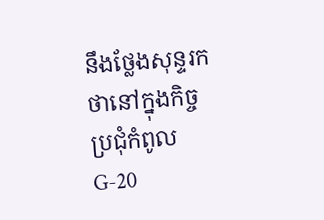នឹងថ្លែងសុន្ទរកថានៅក្នុងកិច្ចប្រជុំកំពូល G-20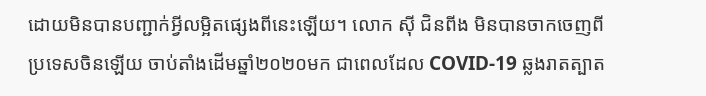ដោយមិនបានបញ្ជាក់អ្វីលម្អិតផ្សេងពីនេះឡើយ។ លោក ស៊ី ជិនពីង មិនបានចាកចេញពីប្រទេសចិនឡើយ ចាប់តាំងដើមឆ្នាំ២០២០មក ជាពេលដែល COVID-19 ឆ្លងរាតត្បាត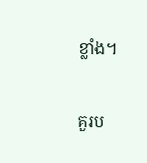ខ្លាំង។

គួរប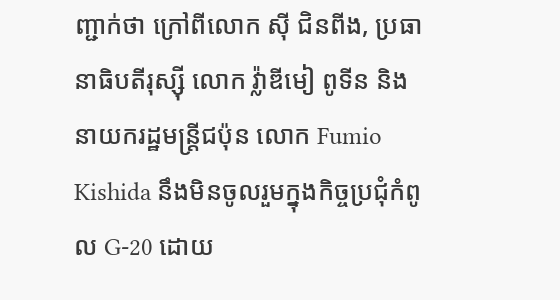ញ្ជាក់ថា ក្រៅពីលោក ស៊ី ជិនពីង, ប្រធានាធិបតីរុស្ស៊ី លោក វ៉្លាឌីមៀ ពូទីន និងនាយករដ្ឋមន្ត្រីជប៉ុន លោក Fumio Kishida នឹងមិនចូលរួមក្នុងកិច្ចប្រជុំកំពូល G-20 ដោយ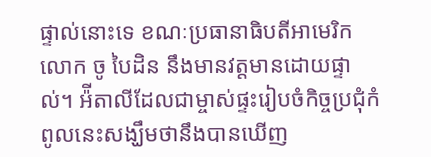ផ្ទាល់នោះទេ ខណៈប្រធានាធិបតីអាមេរិកលោក ចូ បៃដិន នឹងមានវត្តមានដោយផ្ទាល់។ អ៉ីតាលីដែលជាម្ចាស់ផ្ទះរៀបចំកិច្ចប្រជុំកំពូលនេះសង្ឃឹមថានឹងបានឃើញ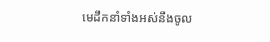មេដឹកនាំទាំងអស់នឹងចូល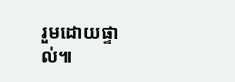រួមដោយផ្ទាល់៕